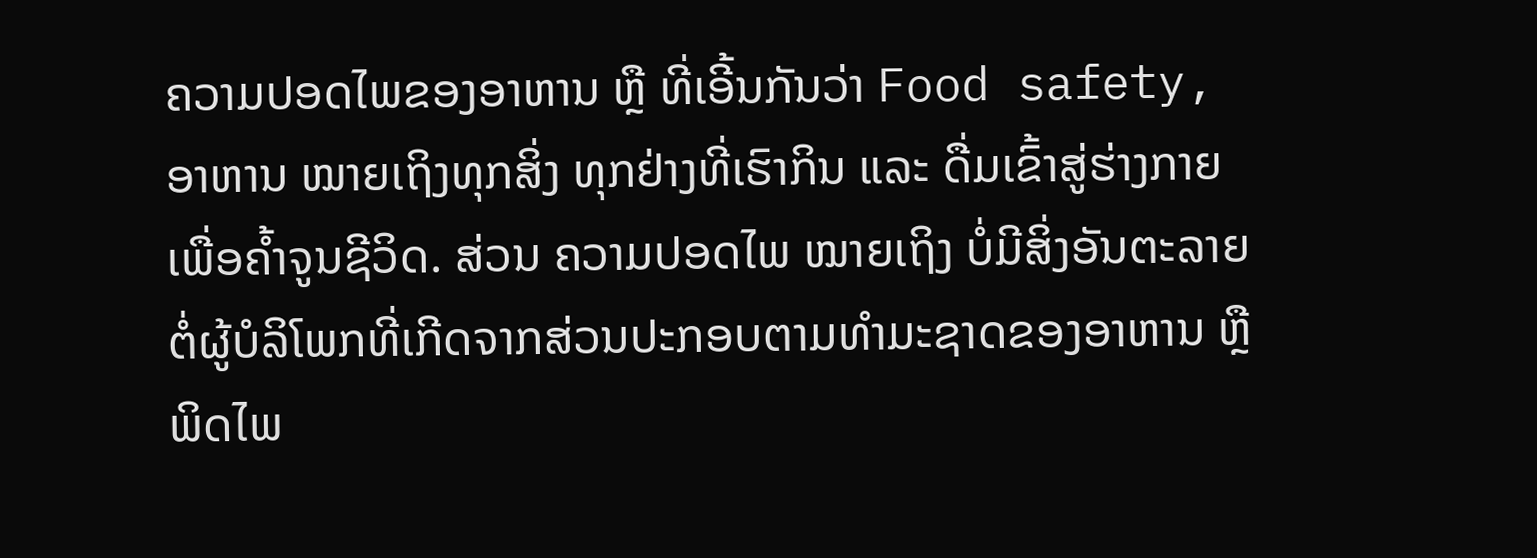ຄວາມປອດໄພຂອງອາຫານ ຫຼື ທີ່ເອີ້ນກັນວ່າ Food safety, ອາຫານ ໝາຍເຖິງທຸກສິ່ງ ທຸກຢ່າງທີ່ເຮົາກິນ ແລະ ດື່ມເຂົ້າສູ່ຮ່າງກາຍເພື່ອຄໍ້າຈູນຊີວິດ. ສ່ວນ ຄວາມປອດໄພ ໝາຍເຖິງ ບໍ່ມີສິ່ງອັນຕະລາຍຕໍ່ຜູ້ບໍລິໂພກທີ່ເກີດຈາກສ່ວນປະກອບຕາມທໍາມະຊາດຂອງອາຫານ ຫຼື ພິດໄພ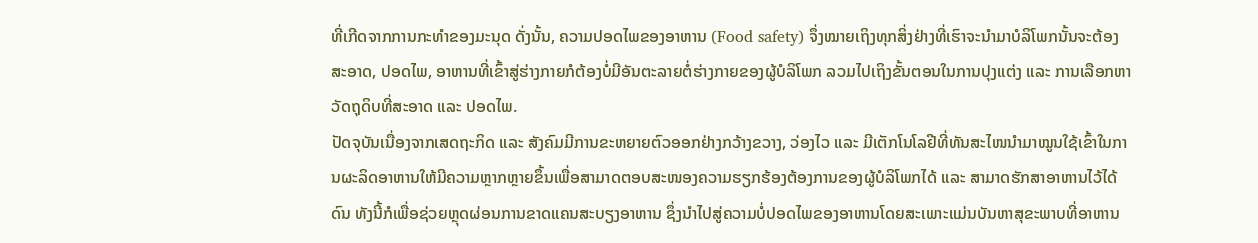ທີ່ເກີດຈາກການກະທໍາຂອງມະນຸດ ດັ່ງນັ້ນ, ຄວາມປອດໄພຂອງອາຫານ (Food safety) ຈຶ່ງໝາຍເຖິງທຸກສິ່ງຢ່າງທີ່ເຮົາຈະນໍາມາບໍລິໂພກນັ້ນຈະຕ້ອງສະອາດ, ປອດໄພ, ອາຫານທີ່ເຂົ້າສູ່ຮ່າງກາຍກໍຕ້ອງບໍ່ມີອັນຕະລາຍຕໍ່ຮ່າງກາຍຂອງຜູ້ບໍລິໂພກ ລວມໄປເຖິງຂັ້ນຕອນໃນການປຸງແຕ່ງ ແລະ ການເລືອກຫາວັດຖຸດິບທີ່ສະອາດ ແລະ ປອດໄພ.
ປັດຈຸບັນເນື່ອງຈາກເສດຖະກິດ ແລະ ສັງຄົມມີການຂະຫຍາຍຕົວອອກຢ່າງກວ້າງຂວາງ, ວ່ອງໄວ ແລະ ມີເຕັກໂນໂລຢີທີ່ທັນສະໄໜນໍາມາໝູນໃຊ້ເຂົ້າໃນການຜະລິດອາຫານໃຫ້ມີຄວາມຫຼາກຫຼາຍຂຶ້ນເພື່ອສາມາດຕອບສະໜອງຄວາມຮຽກຮ້ອງຕ້ອງການຂອງຜູ້ບໍລິໂພກໄດ້ ແລະ ສາມາດຮັກສາອາຫານໄວ້ໄດ້ດົນ ທັງນີ້ກໍເພື່ອຊ່ວຍຫຼຸດຜ່ອນການຂາດແຄນສະບຽງອາຫານ ຊຶ່ງນໍາໄປສູ່ຄວາມບໍ່ປອດໄພຂອງອາຫານໂດຍສະເພາະແມ່ນບັນຫາສຸຂະພາບທີ່ອາຫານ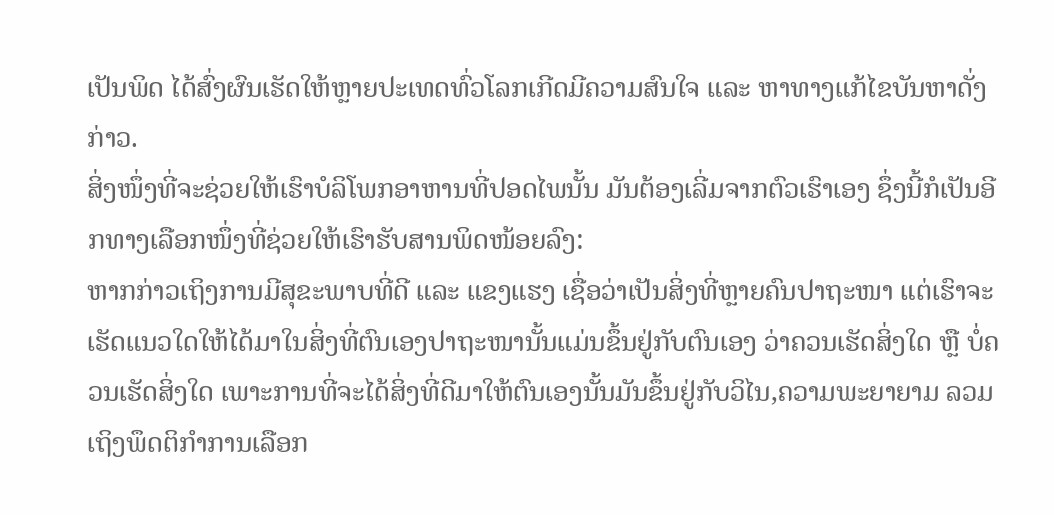ເປັນພິດ ໄດ້ສົ່ງຜົນເຮັດໃຫ້ຫຼາຍປະເທດທົ່ວໂລກເກີດມີຄວາມສົນໃຈ ແລະ ຫາທາງແກ້ໄຂບັນຫາດັ່ງກ່າວ.
ສິ່ງໜຶ່ງທີ່ຈະຊ່ວຍໃຫ້ເຮົາບໍລິໂພກອາຫານທີ່ປອດໄພນັ້ນ ມັນຕ້ອງເລີ່ມຈາກຕົວເຮົາເອງ ຊຶ່ງນີ້ກໍເປັນອີກທາງເລືອກໜຶ່ງທີ່ຊ່ວຍໃຫ້ເຮົາຮັບສານພິດໜ້ອຍລົງ:
ຫາກກ່າວເຖິງການມີສຸຂະພາບທີ່ດີ ແລະ ແຂງແຮງ ເຊື່ອວ່າເປັນສິ່ງທີ່ຫຼາຍຄົນປາຖະໜາ ແຕ່ເຮົາຈະເຮັດແນວໃດໃຫ້ໄດ້ມາໃນສິ່ງທີ່ຕົນເອງປາຖະໜານັ້ນແມ່ນຂຶ້ນຢູ່ກັບຕົນເອງ ວ່າຄວນເຮັດສິ່ງໃດ ຫຼື ບໍ່ຄວນເຮັດສິ່ງໃດ ເພາະການທີ່ຈະໄດ້ສິ່ງທີ່ດີມາໃຫ້ຕົນເອງນັ້ນມັນຂຶ້ນຢູ່ກັບວິໄນ,ຄວາມພະຍາຍາມ ລວມເຖິງພຶດຕິກຳການເລືອກ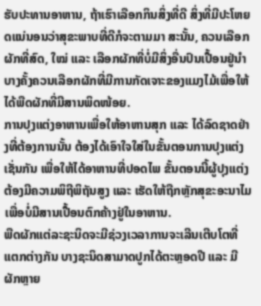ຮັບປະທານອາຫານ, ຖ້າເຮົາເລືອກກິນສິ່ງທີ່ດີ ສິ່ງທີ່ມີປະໂຫຍດແນ່ນອນວ່າສຸຂະພາບທີ່ດີກໍຈະຕາມມາ ສະນັ້ນ, ຄວນເລືອກຜັກທີ່ສົດ, ໃໝ່ ແລະ ເລືອກຜັກທີ່ບໍ່ມີສິ່ງອື່ນປົນເປື້ອນຢູ່ນໍາ ບາງຄັ້ງຄວນເລືອກຜັກທີ່ມີການກັດເຈາະຂອງແມງໄມ້ເພື່ອໃຫ້ໄດ້ພືດຜັກທີ່ມີສານພິດໜ້ອຍ.
ການປຸງແຕ່ງອາຫານເພື່ອໃຫ້ອາຫານສຸກ ແລະ ໄດ້ລົດຊາດຢ່າງທີ່ຕ້ອງການນັ້ນ ຕ້ອງໄດ້ເອົາໃຈໃສ່ໃນຂັ້ນຕອນການປຸງແຕ່ງເຊັ່ນກັນ ເພື່ອໃຫ້ໄດ້ອາຫານທີ່ປອດໄພ ຂັ້ນຕອນນີ້ຜູ້ປຸງແຕ່ງຕ້ອງມີຄວາມພິຖີພິຖັນສູງ ແລະ ເຮັດໃຫ້ຖືກຫຼັກສຸຂະອະນາໄມເພື່ອບໍ່ມີສານເປື້ອນຕົກຄ້າງຢູ່ໃນອາຫານ.
ພືດຜັກແຕ່ລະຊະນິດຈະມີຊ່ວງເວລາການຈະເລີນເຕີບໂຕທີ່ແຕກຕ່າງກັນ ບາງຊະນິດສາມາດປູກໄດ້ຕະຫຼອດປີ ແລະ ມີຜັກຫຼາຍ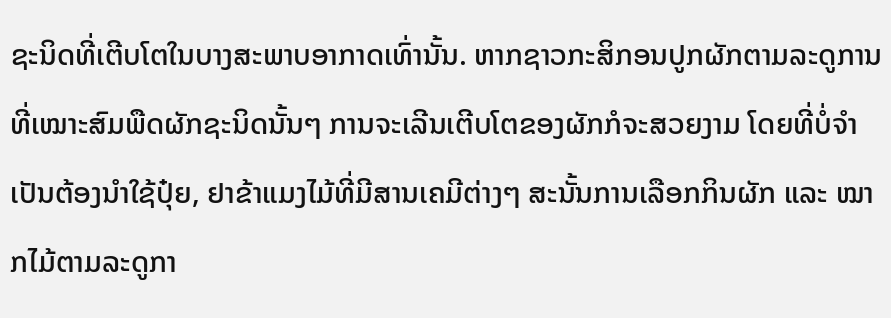ຊະນິດທີ່ເຕີບໂຕໃນບາງສະພາບອາກາດເທົ່ານັ້ນ. ຫາກຊາວກະສິກອນປູກຜັກຕາມລະດູການທີ່ເໝາະສົມພືດຜັກຊະນິດນັ້ນໆ ການຈະເລີນເຕີບໂຕຂອງຜັກກໍຈະສວຍງາມ ໂດຍທີ່ບໍ່ຈຳເປັນຕ້ອງນຳໃຊ້ປຸ໋ຍ, ຢາຂ້າແມງໄມ້ທີ່ມີສານເຄມີຕ່າງໆ ສະນັ້ນການເລືອກກິນຜັກ ແລະ ໝາກໄມ້ຕາມລະດູກາ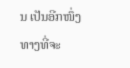ນ ເປັນອີກໜຶ່ງທາງທີ່ຈະ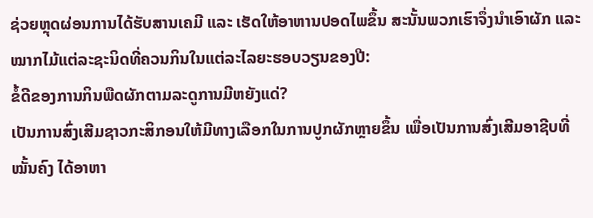ຊ່ວຍຫຼຸດຜ່ອນການໄດ້ຮັບສານເຄມີ ແລະ ເຮັດໃຫ້ອາຫານປອດໄພຂຶ້ນ ສະນັ້ນພວກເຮົາຈຶ່ງນຳເອົາຜັກ ແລະ ໝາກໄມ້ແຕ່ລະຊະນິດທີ່ຄວນກິນໃນແຕ່ລະໄລຍະຮອບວຽນຂອງປີ:
ຂໍ້ດີຂອງການກິນພືດຜັກຕາມລະດູການມີຫຍັງແດ່?
ເປັນການສົ່ງເສີມຊາວກະສິກອນໃຫ້ມີທາງເລືອກໃນການປູກຜັກຫຼາຍຂຶ້ນ ເພື່ອເປັນການສົ່ງເສີມອາຊີບທີ່ໝັ້ນຄົງ ໄດ້ອາຫາ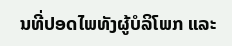ນທີ່ປອດໄພທັງຜູ້ບໍລິໂພກ ແລະ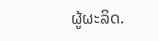ຜູ້ຜະລິດ.